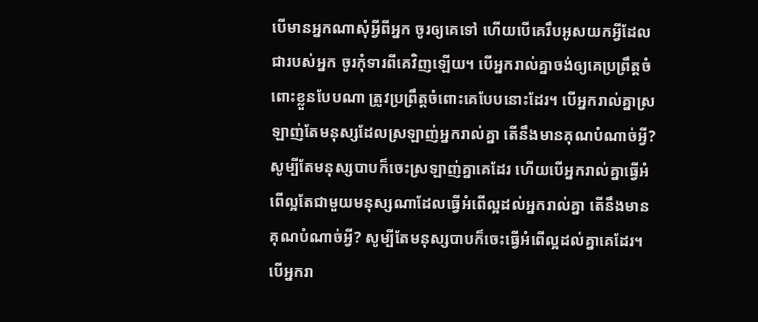បើមានអ្នកណាសុំអ្វីពីអ្នក ចូរឲ្យគេទៅ ហើយបើគេរឹបអូសយកអ្វីដែលជារបស់អ្នក ចូរកុំទារពីគេវិញឡើយ។ បើអ្នករាល់គ្នាចង់ឲ្យគេប្រព្រឹត្តចំពោះខ្លួនបែបណា ត្រូវប្រព្រឹត្តចំពោះគេបែបនោះដែរ។ បើអ្នករាល់គ្នាស្រឡាញ់តែមនុស្សដែលស្រឡាញ់អ្នករាល់គ្នា តើនឹងមានគុណបំណាច់អ្វី? សូម្បីតែមនុស្សបាបក៏ចេះស្រឡាញ់គ្នាគេដែរ ហើយបើអ្នករាល់គ្នាធ្វើអំពើល្អតែជាមួយមនុស្សណាដែលធ្វើអំពើល្អដល់អ្នករាល់គ្នា តើនឹងមានគុណបំណាច់អ្វី? សូម្បីតែមនុស្សបាបក៏ចេះធ្វើអំពើល្អដល់គ្នាគេដែរ។ បើអ្នករា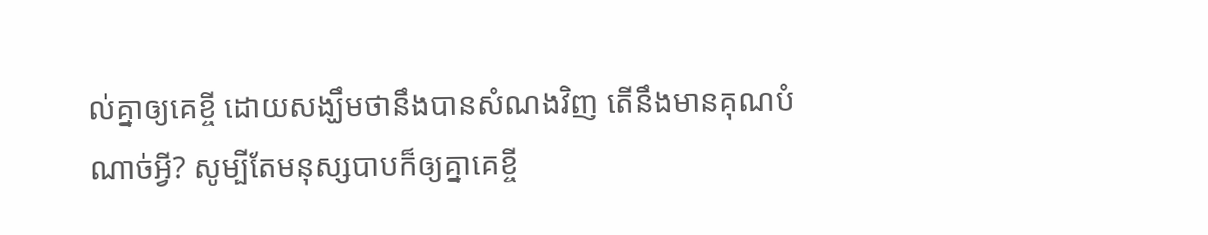ល់គ្នាឲ្យគេខ្ចី ដោយសង្ឃឹមថានឹងបានសំណងវិញ តើនឹងមានគុណបំណាច់អ្វី? សូម្បីតែមនុស្សបាបក៏ឲ្យគ្នាគេខ្ចី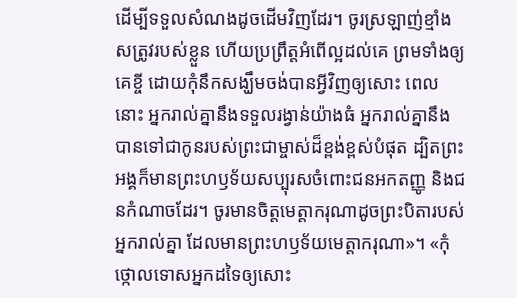ដើម្បីទទួលសំណងដូចដើមវិញដែរ។ ចូរស្រឡាញ់ខ្មាំងសត្រូវរបស់ខ្លួន ហើយប្រព្រឹត្តអំពើល្អដល់គេ ព្រមទាំងឲ្យគេខ្ចី ដោយកុំនឹកសង្ឃឹមចង់បានអ្វីវិញឲ្យសោះ ពេលនោះ អ្នករាល់គ្នានឹងទទួលរង្វាន់យ៉ាងធំ អ្នករាល់គ្នានឹងបានទៅជាកូនរបស់ព្រះជាម្ចាស់ដ៏ខ្ពង់ខ្ពស់បំផុត ដ្បិតព្រះអង្គក៏មានព្រះហឫទ័យសប្បុរសចំពោះជនអកតញ្ញូ និងជនកំណាចដែរ។ ចូរមានចិត្តមេត្តាករុណាដូចព្រះបិតារបស់អ្នករាល់គ្នា ដែលមានព្រះហឫទ័យមេត្តាករុណា»។ «កុំថ្កោលទោសអ្នកដទៃឲ្យសោះ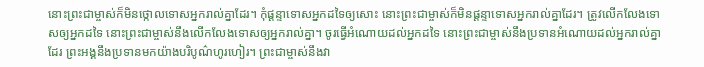នោះព្រះជាម្ចាស់ក៏មិនថ្កោលទោសអ្នករាល់គ្នាដែរ។ កុំផ្ដន្ទាទោសអ្នកដទៃឲ្យសោះ នោះព្រះជាម្ចាស់ក៏មិនផ្ដន្ទាទោសអ្នករាល់គ្នាដែរ។ ត្រូវលើកលែងទោសឲ្យអ្នកដទៃ នោះព្រះជាម្ចាស់នឹងលើកលែងទោសឲ្យអ្នករាល់គ្នា។ ចូរធ្វើអំណោយដល់អ្នកដទៃ នោះព្រះជាម្ចាស់នឹងប្រទានអំណោយដល់អ្នករាល់គ្នាដែរ ព្រះអង្គនឹងប្រទានមកយ៉ាងបរិបូណ៌ហូរហៀរ។ ព្រះជាម្ចាស់នឹងវា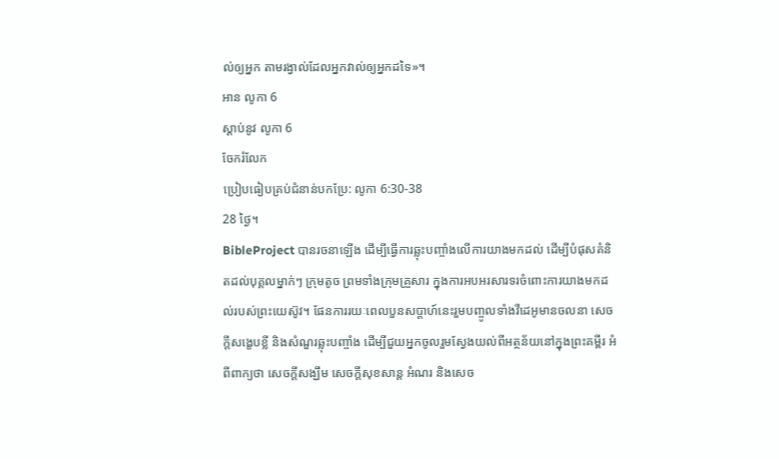ល់ឲ្យអ្នក តាមរង្វាល់ដែលអ្នកវាល់ឲ្យអ្នកដទៃ»។
អាន លូកា 6
ស្ដាប់នូវ លូកា 6
ចែករំលែក
ប្រៀបធៀបគ្រប់ជំនាន់បកប្រែ: លូកា 6:30-38
28 ថ្ងៃ។
BibleProject បានរចនាឡើង ដើម្បីធ្វើការឆ្លុះបញ្ចាំងលើការយាងមកដល់ ដើម្បីបំផុសគំនិតដល់បុគ្គលម្នាក់ៗ ក្រុមតូច ព្រមទាំងក្រុមគ្រួសារ ក្នុងការអបអរសារទរចំពោះការយាងមកដល់របស់ព្រះយេស៊ូវ។ ផែនការរយៈពេលបួនសប្តាហ៍នេះរួមបញ្ចូលទាំងវីដេអូមានចលនា សេចក្តីសង្ខេបខ្លី និងសំណួរឆ្លុះបញ្ចាំង ដើម្បីជួយអ្នកចូលរួមស្វែងយល់ពីអត្ថន័យនៅក្នុងព្រះគម្ពីរ អំពីពាក្យថា សេចក្តីសង្ឃឹម សេចក្តីសុខសាន្ត អំណរ និងសេច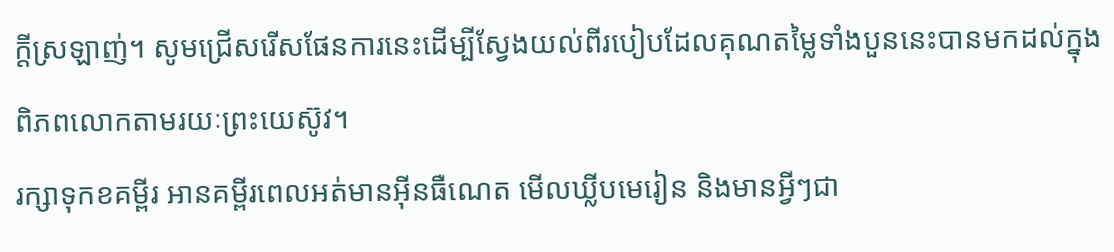ក្តីស្រឡាញ់។ សូមជ្រើសរើសផែនការនេះដើម្បីស្វែងយល់ពីរបៀបដែលគុណតម្លៃទាំងបួននេះបានមកដល់ក្នុងពិភពលោកតាមរយៈព្រះយេស៊ូវ។
រក្សាទុកខគម្ពីរ អានគម្ពីរពេលអត់មានអ៊ីនធឺណេត មើលឃ្លីបមេរៀន និងមានអ្វីៗជា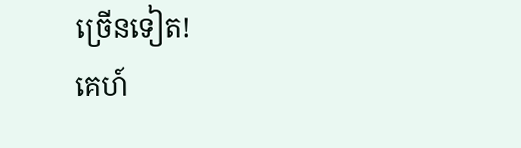ច្រើនទៀត!
គេហ៍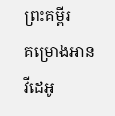ព្រះគម្ពីរ
គម្រោងអាន
វីដេអូ